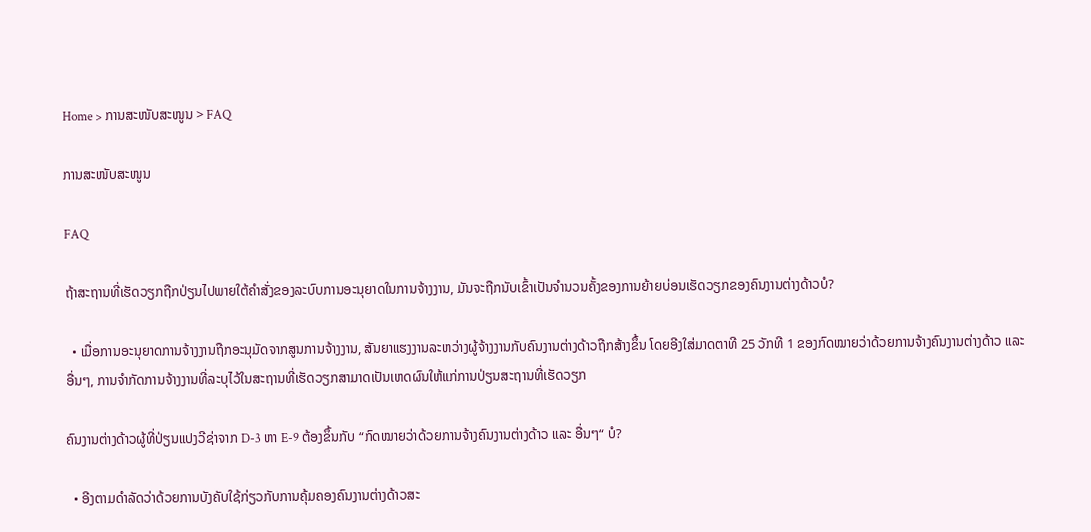Home > ການສະໜັບສະໜູນ > FAQ

ການສະໜັບສະໜູນ

FAQ

ຖ້າສະຖານທີ່ເຮັດວຽກຖືກປ່ຽນໄປພາຍໃຕ້ຄຳສັ່ງຂອງລະບົບການອະນຸຍາດໃນການຈ້າງງານ, ມັນຈະຖືກນັບເຂົ້າເປັນຈຳນວນຄັ້ງຂອງການຍ້າຍບ່ອນເຮັດວຽກຂອງຄົນງານຕ່າງດ້າວບໍ?

  • ເມື່ອການອະນຸຍາດການຈ້າງງານຖືກອະນຸມັດຈາກສູນການຈ້າງງານ, ສັນຍາແຮງງານລະຫວ່າງຜູ້ຈ້າງງານກັບຄົນງານຕ່າງດ້າວຖືກສ້າງຂຶ້ນ ໂດຍອີງໃສ່ມາດຕາທີ 25 ວັກທີ 1 ຂອງກົດໝາຍວ່າດ້ວຍການຈ້າງຄົນງານຕ່າງດ້າວ ແລະ ອື່ນໆ, ການຈຳກັດການຈ້າງງານທີ່ລະບຸໄວ້ໃນສະຖານທີ່ເຮັດວຽກສາມາດເປັນເຫດຜົນໃຫ້ແກ່ການປ່ຽນສະຖານທີ່ເຮັດວຽກ

ຄົນງານຕ່າງດ້າວຜູ້ທີ່ປ່ຽນແປງວີຊ່າຈາກ D-3 ຫາ E-9 ຕ້ອງຂຶ້ນກັບ “ກົດໝາຍວ່າດ້ວຍການຈ້າງຄົນງານຕ່າງດ້າວ ແລະ ອື່ນໆ“ ບໍ?

  • ອີງຕາມດຳລັດວ່າດ້ວຍການບັງຄັບໃຊ້ກ່ຽວກັບການຄຸ້ມຄອງຄົນງານຕ່າງດ້າວສະ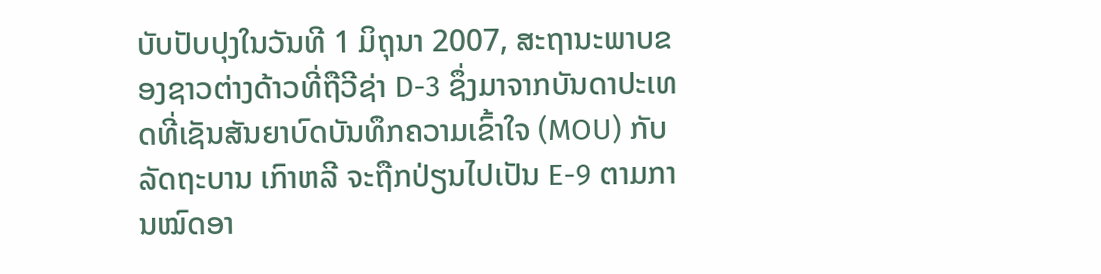ບັບປັບປຸງໃນວັນທີ 1 ມິຖຸນາ 2007, ສະຖານະພາບຂອງຊາວຕ່າງດ້າວທີ່ຖືວີຊ່າ D-3 ຊຶ່ງມາຈາກບັນດາປະເທດທີ່ເຊັນສັນຍາບົດບັນທຶກຄວາມເຂົ້າໃຈ (MOU) ກັບລັດຖະບານ ເກົາຫລີ ຈະຖືກປ່ຽນໄປເປັນ E-9 ຕາມການໝົດອາ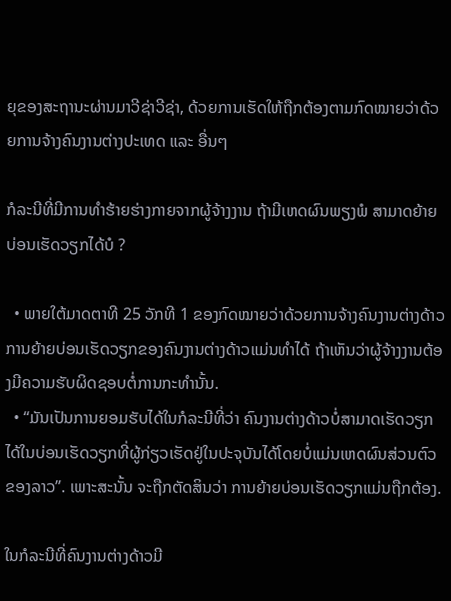ຍຸຂອງສະຖານະຜ່ານມາວີຊ່າວີຊ່າ, ດ້ວຍການເຮັດໃຫ້ຖືກຕ້ອງຕາມກົດໝາຍວ່າດ້ວຍການຈ້າງຄົນງານຕ່າງປະເທດ ແລະ ອື່ນໆ

ກໍລະນີທີ່ມີການທໍາຮ້າຍຮ່າງກາຍຈາກຜູ້ຈ້າງງານ ຖ້າມີເຫດຜົນພຽງພໍ ສາມາດຍ້າຍບ່ອນເຮັດວຽກໄດ້ບໍ ?

  • ພາຍໃຕ້ມາດຕາທີ 25 ວັກທີ 1 ຂອງກົດໝາຍວ່າດ້ວຍການຈ້າງຄົນງານຕ່າງດ້າວ ການຍ້າຍບ່ອນເຮັດວຽກຂອງຄົນງານຕ່າງດ້າວແມ່ນທຳໄດ້ ຖ້າເຫັນວ່າຜູ້ຈ້າງງານຕ້ອງມີຄວາມຮັບຜິດຊອບຕໍ່ການກະທຳນັ້ນ.
  • “ມັນເປັນການຍອມຮັບໄດ້ໃນກໍລະນີທີ່ວ່າ ຄົນງານຕ່າງດ້າວບໍ່ສາມາດເຮັດວຽກໄດ້ໃນບ່ອນເຮັດວຽກທີ່ຜູ້ກ່ຽວເຮັດຢູ່ໃນປະຈຸບັນໄດ້ໂດຍບໍ່ແມ່ນເຫດຜົນສ່ວນຕົວຂອງລາວ”. ເພາະສະນັ້ນ ຈະຖືກຕັດສິນວ່າ ການຍ້າຍບ່ອນເຮັດວຽກແມ່ນຖືກຕ້ອງ.

ໃນກໍລະນີທີ່ຄົນງານຕ່າງດ້າວມີ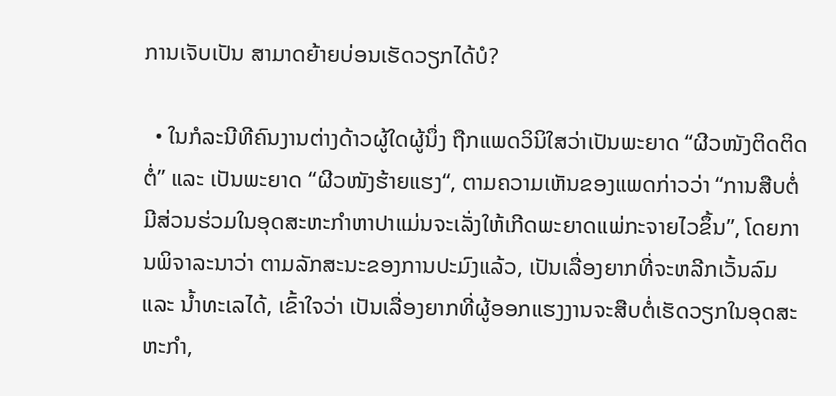ການເຈັບເປັນ ສາມາດຍ້າຍບ່ອນເຮັດວຽກໄດ້ບໍ?

  • ໃນກໍລະນີທີຄົນງານຕ່າງດ້າວຜູ້ໃດຜູ້ນຶ່ງ ຖືກແພດວິນິໃສວ່າເປັນພະຍາດ “ຜີວໜັງຕິດຕິດຕໍ່” ແລະ ເປັນພະຍາດ “ຜີວໜັງຮ້າຍແຮງ“, ຕາມຄວາມເຫັນຂອງແພດກ່າວວ່າ “ການສືບຕໍ່ມີສ່ວນຮ່ວມໃນອຸດສະຫະກຳຫາປາແມ່ນຈະເລັ່ງໃຫ້ເກີດພະຍາດແພ່ກະຈາຍໄວຂຶ້ນ”, ໂດຍການພິຈາລະນາວ່າ ຕາມລັກສະນະຂອງການປະມົງແລ້ວ, ເປັນເລື່ອງຍາກທີ່ຈະຫລີກເວັ້ນລົມ ແລະ ນ້ຳທະເລໄດ້, ເຂົ້າໃຈວ່າ ເປັນເລື່ອງຍາກທີ່ຜູ້ອອກແຮງງານຈະສືບຕໍ່ເຮັດວຽກໃນອຸດສະຫະກຳ,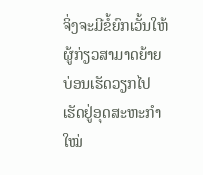ຈິ່ງຈະມີຂໍ້ຍົກເວັ້ນໃຫ້ຜູ້ກ່ຽວສາມາດຍ້າຍບ່ອນເຮັດວຽກໄປເຮັດຢູ່ອຸດສະຫະກຳໃໝ່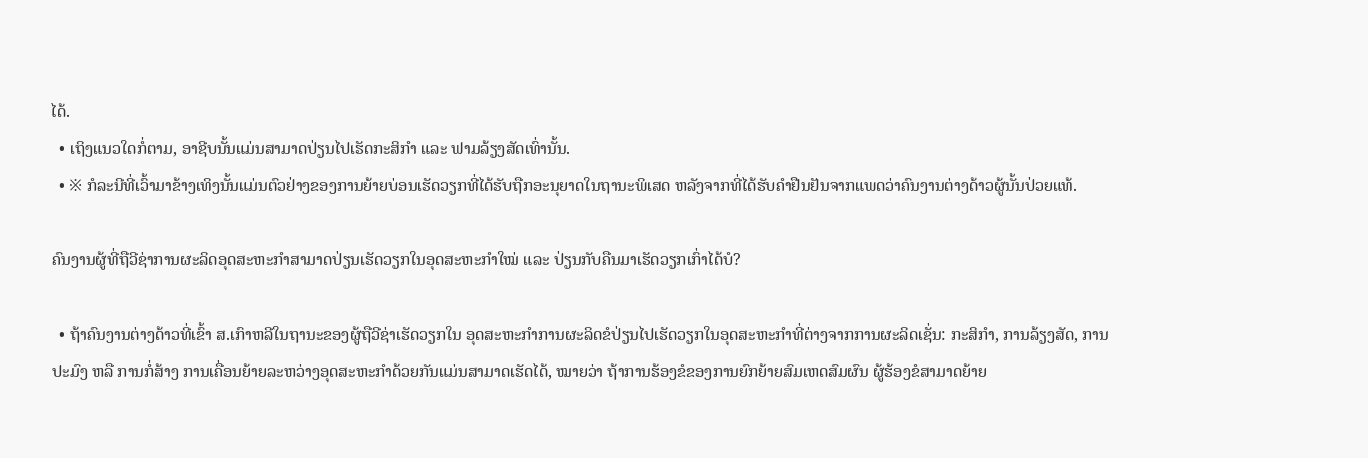ໄດ້.
  • ເຖິງແນວໃດກໍ່ຕາມ, ອາຊີບນັ້ນແມ່ນສາມາດປ່ຽນໄປເຮັດກະສິກຳ ແລະ ຟາມລ້ຽງສັດເທົ່ານັ້ນ.
  • ※ ກໍລະນີທີ່ເວົ້າມາຂ້າງເທິງນັ້ນແມ່ນຕົວຢ່າງຂອງການຍ້າຍບ່ອນເຮັດວຽກທີ່ໄດ້ຮັບຖືກອະນຸຍາດໃນຖານະພິເສດ ຫລັງຈາກທີ່ໄດ້ຮັບຄຳຢືນຢັນຈາກແພດວ່າຄົນງານຕ່າງດ້າວຜູ້ນັ້ນປ່ວຍແທ້.

ຄົນງານຜູ້ທີ່ຖືວີຊ່າການຜະລິດອຸດສະຫະກຳສາມາດປ່ຽນເຮັດວຽກໃນອຸດສະຫະກຳໃໝ່ ແລະ ປ່ຽນກັບຄືນມາເຮັດວຽກເກົ່າໄດ້ບໍ?

  • ຖ້າຄົນງານຕ່າງດ້າວທີ່ເຂົ້າ ສ.ເກົາຫລີໃນຖານະຂອງຜູ້ຖືວີຊ່າເຮັດວຽກໃນ ອຸດສະຫະກຳການຜະລິດຂໍປ່ຽນໄປເຮັດວຽກໃນອຸດສະຫະກຳທີ່ຕ່າງຈາກການຜະລິດເຊັ່ນ: ກະສິກຳ, ການລ້ຽງສັດ, ການປະມົງ ຫລື ການກໍ່ສ້າງ ການເຄື່ອນຍ້າຍລະຫວ່າງອຸດສະຫະກຳດ້ວຍກັນແມ່ນສາມາດເຮັດໄດ້, ໝາຍວ່າ ຖ້າການຮ້ອງຂໍຂອງການຍົກຍ້າຍສົມເຫດສົມຜົນ ຜູ້ຮ້ອງຂໍສາມາດຍ້າຍ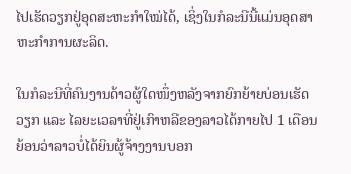ໄປເຮັດວຽກຢູ່ອຸດສະຫະກຳໃໝ່ໄດ້, ເຊິ່ງໃນກໍລະນີນີ້ແມ່ນອຸດສາຫະກຳການຜະລິດ.

ໃນກໍລະນີທີ່ຄົນງານດ້າວຜູ້ໃດໜຶ່ງຫລັງຈາກຍົກຍ້າຍບ່ອນເຮັດວຽກ ແລະ ໄລຍະເວລາທີ່ຢູ່ເກົາຫລີຂອງລາວໄດ້ກາຍໄປ 1 ເດືອນ ຍ້ອນວ່າລາວບໍ່ໄດ້ຍິນຜູ້ຈ້າງງານບອກ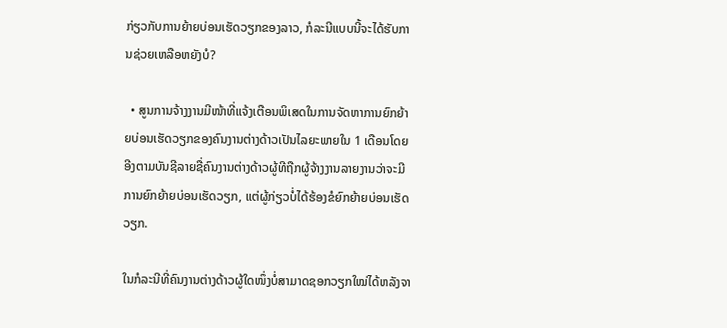ກ່ຽວກັບການຍ້າຍບ່ອນເຮັດວຽກຂອງລາວ, ກໍລະນີແບບນີ້ຈະໄດ້ຮັບການຊ່ວຍເຫລືອຫຍັງບໍ?

  • ສູນການຈ້າງງານມີໜ້າທີ່ແຈ້ງເຕືອນພິເສດໃນການຈັດຫາການຍົກຍ້າຍບ່ອນເຮັດວຽກຂອງຄົນງານຕ່າງດ້າວເປັນໄລຍະພາຍໃນ 1 ເດືອນໂດຍອີງຕາມບັນຊີລາຍຊື່ຄົນງານຕ່າງດ້າວຜູ້ທີຖືກຜູ້ຈ້າງງານລາຍງານວ່າຈະມີການຍົກຍ້າຍບ່ອນເຮັດວຽກ, ແຕ່ຜູ້ກ່ຽວບໍ່ໄດ້ຮ້ອງຂໍຍົກຍ້າຍບ່ອນເຮັດວຽກ.

ໃນກໍລະນີທີ່ຄົນງານຕ່າງດ້າວຜູ້ໃດໜຶ່ງບໍ່ສາມາດຊອກວຽກໃໝ່ໄດ້ຫລັງຈາ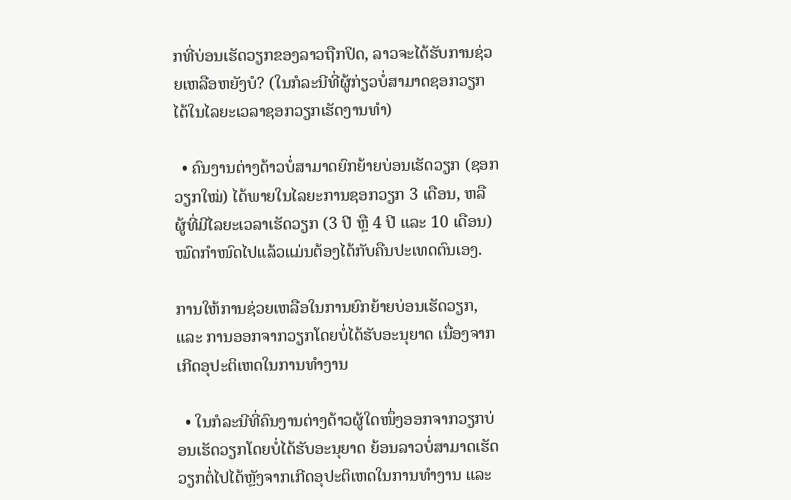ກທີ່ບ່ອນເຮັດວຽກຂອງລາວຖືກປິດ, ລາວຈະໄດ້ຮັບການຊ່ວຍເຫລືອຫຍັງບໍ? (ໃນກໍລະນີທີ່ຜູ້ກ່ຽວບໍ່ສາມາດຊອກວຽກໄດ້ໃນໄລຍະເວລາຊອກວຽກເຮັດງານທຳ)

  • ຄົນງານຕ່າງດ້າວບໍ່ສາມາດຍົກຍ້າຍບ່ອນເຮັດວຽກ (ຊອກວຽກໃໝ່) ໄດ້ພາຍໃນໄລຍະການຊອກວຽກ 3 ເດືອນ, ຫລື ຜູ້ທີ່ມີໄລຍະເວລາເຮັດວຽກ (3 ປີ ຫຼື 4 ປີ ແລະ 10 ເດືອນ) ໝົດກຳໜົດໄປແລ້ວແມ່ນຕ້ອງໄດ້ກັບຄືນປະເທດຕົນເອງ.

ການໃຫ້ການຊ່ວຍເຫລືອໃນການຍົກຍ້າຍບ່ອນເຮັດວຽກ, ແລະ ການອອກຈາກວຽກໂດຍບໍ່ໄດ້ຮັບອະນຸຍາດ ເນື່ອງຈາກເກີດອຸປະຕິເຫດໃນການທຳງານ

  • ໃນກໍລະນີທີ່ຄົນງານຕ່າງດ້າວຜູ້ໃດໜຶ່ງອອກຈາກວຽກບ່ອນເຮັດວຽກໂດຍບໍ່ໄດ້ຮັບອະນຸຍາດ ຍ້ອນລາວບໍ່ສາມາດເຮັດວຽກຕໍ່ໄປໄດ້ຫຼັງຈາກເກີດອຸປະຕິເຫດໃນການທຳງານ ແລະ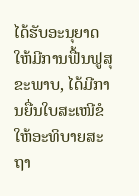ໄດ້ຮັບອະນຸຍາດໃຫ້ມີການຟື້ນຟູສຸຂະພາບ, ໄດ້ມີການຍື່ນໃບສະເໜີຂໍໃຫ້ອະທິບາຍສະຖາ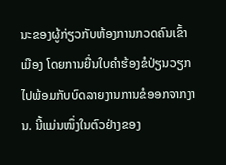ນະຂອງຜູ້ກ່ຽວກັບຫ້ອງການກວດຄົນເຂົ້າເມືອງ ໂດຍການຍື່ນໃບຄຳຮ້ອງຂໍປ່ຽນວຽກໄປພ້ອມກັບບົດລາຍງານການຂໍອອກຈາກງານ. ນີ້ແມ່ນໜຶ່ງໃນຕົວຢ່າງຂອງ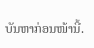ບັນຫາກ່ອນໜ້ານີ້.